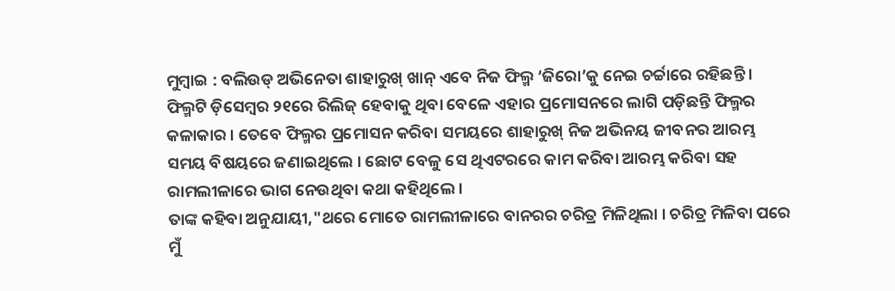ମୁମ୍ବାଇ : ବଲିଉଡ୍ ଅଭିନେତା ଶାହାରୁଖ୍ ଖାନ୍ ଏବେ ନିଜ ଫିଲ୍ମ ‘ଜିରୋ’କୁ ନେଇ ଚର୍ଚ୍ଚାରେ ରହିଛନ୍ତି । ଫିଲ୍ମଟି ଡ଼ିସେମ୍ବର ୨୧ରେ ରିଲିଜ୍ ହେବାକୁ ଥିବା ବେଳେ ଏହାର ପ୍ରମୋସନରେ ଲାଗି ପଡ଼ିଛନ୍ତି ଫିଲ୍ମର କଳାକାର । ତେବେ ଫିଲ୍ମର ପ୍ରମୋସନ କରିବା ସମୟରେ ଶାହାରୁଖ୍ ନିଜ ଅଭିନୟ ଜୀବନର ଆରମ୍ଭ ସମୟ ବିଷୟରେ ଜଣାଇଥିଲେ । ଛୋଟ ବେଳୁ ସେ ଥିଏଟରରେ କାମ କରିବା ଆରମ୍ଭ କରିବା ସହ ରାମଲୀଳାରେ ଭାଗ ନେଉଥିବା କଥା କହିଥିଲେ ।
ତାଙ୍କ କହିବା ଅନୁଯାୟୀ,"ଥରେ ମୋତେ ରାମଲୀଳାରେ ବାନରର ଚରିତ୍ର ମିଳିଥିଲା । ଚରିତ୍ର ମିଳିବା ପରେ ମୁଁ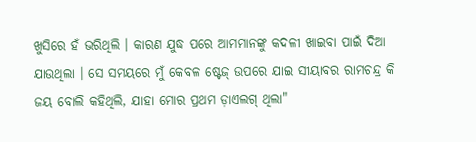ଖୁସିରେ ହଁ ଭରିଥିଲି । କାରଣ ଯୁଦ୍ଧ ପରେ ଆମମାନଙ୍କୁ କଦଳୀ ଖାଇବା ପାଇଁ ଦିଆ ଯାଉଥିଲା । ସେ ସମୟରେ ମୁଁ କେବଳ ଷ୍ଟେଜ୍ ଉପରେ ଯାଇ ସୀୟାବର ରାମଚନ୍ଦ୍ର କି ଜୟ ବୋଲି କହିଥିଲି, ଯାହା ମୋର ପ୍ରଥମ ଡ଼ାଏଲଗ୍ ଥିଲା"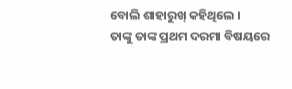ବୋଲି ଶାହାରୁଖ୍ କହିଥିଲେ ।
ତାଙ୍କୁ ତାଙ୍କ ପ୍ରଥମ ଦରମା ବିଷୟରେ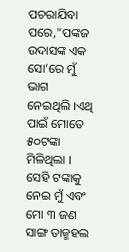ପଚରାଯିବା ପରେ,"ପଙ୍କଜ ଉଦାସଙ୍କ ଏକ ସୋ’ରେ ମୁଁ ଭାଗ ନେଇଥିଲି ।ଏଥି ପାଇଁ ମୋତେ ୫୦ଟଙ୍କା ମିଳିଥିଲା । ସେହି ଟଙ୍କାକୁ ନେଇ ମୁଁ ଏବଂ ମୋ ୩ ଜଣ ସାଙ୍ଗ ତାଜ୍ମହଲ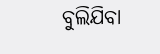ବୁଲିଯିବା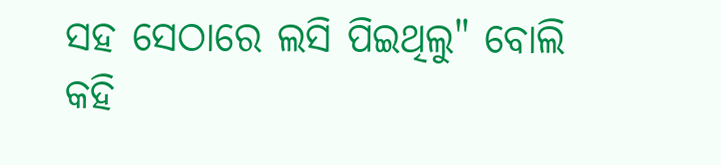ସହ ସେଠାରେ ଲସି ପିଇଥିଲୁ" ବୋଲି କହି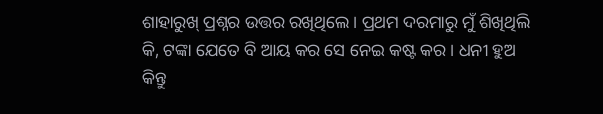ଶାହାରୁଖ୍ ପ୍ରଶ୍ନର ଉତ୍ତର ରଖିଥିଲେ । ପ୍ରଥମ ଦରମାରୁ ମୁଁ ଶିଖିଥିଲି କି, ଟଙ୍କା ଯେତେ ବି ଆୟ କର ସେ ନେଇ କଷ୍ଟ କର । ଧନୀ ହୁଅ କିନ୍ତୁ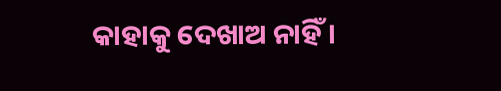କାହାକୁ ଦେଖାଅ ନାହିଁ ।